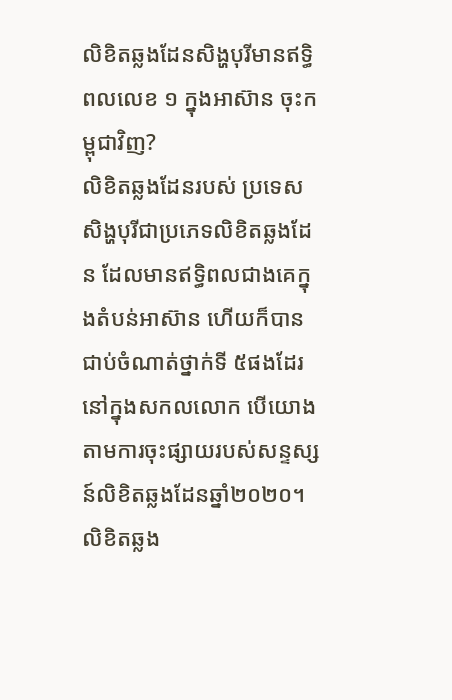លិខិតឆ្លងដែនសិង្ហបុរីមានឥទ្ធិពលលេខ ១ ក្នុងអាស៊ាន ចុះកម្ពុជាវិញ?
លិខិតឆ្លងដែនរបស់ ប្រទេសសិង្ហបុរីជាប្រភេទលិខិតឆ្លងដែន ដែលមានឥទ្ធិពលជាងគេក្នុងតំបន់អាស៊ាន ហើយក៏បានជាប់ចំណាត់ថ្នាក់ទី ៥ផងដែរនៅក្នុងសកលលោក បើយោងតាមការចុះផ្សាយរបស់សន្ទស្សន៍លិខិតឆ្លងដែនឆ្នាំ២០២០។
លិខិតឆ្លង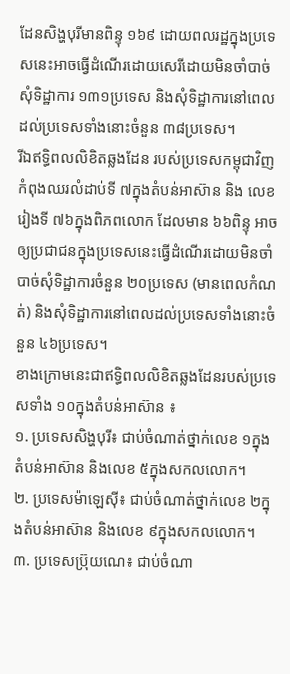ដែនសិង្ហបុរីមានពិន្ទុ ១៦៩ ដោយពលរដ្ឋក្នុងប្រទេសនេះអាចធ្វើដំណើរដោយសេរីដោយមិនចាំបាច់សុំទិដ្ឋាការ ១៣១ប្រទេស និងសុំទិដ្ឋាការនៅពេលដល់ប្រទេសទាំងនោះចំនួន ៣៨ប្រទេស។
រីឯឥទ្ធិពលលិខិតឆ្លងដែន របស់ប្រទេសកម្ពុជាវិញ កំពុងឈរលំដាប់ទី ៧ក្នុងតំបន់អាស៊ាន និង លេខរៀងទី ៧៦ក្នុងពិភពលោក ដែលមាន ៦៦ពិន្ទុ អាចឲ្យប្រជាជនក្នុងប្រទេសនេះធ្វើដំណើរដោយមិនចាំបាច់សុំទិដ្ឋាការចំនួន ២០ប្រទេស (មានពេលកំណត់) និងសុំទិដ្ឋាការនៅពេលដល់ប្រទេសទាំងនោះចំនួន ៤៦ប្រទេស។
ខាងក្រោមនេះជាឥទ្ធិពលលិខិតឆ្លងដែនរបស់ប្រទេសទាំង ១០ក្នុងតំបន់អាស៊ាន ៖
១. ប្រទេសសិង្ហបុរី៖ ជាប់ចំណាត់ថ្នាក់លេខ ១ក្នុងតំបន់អាស៊ាន និងលេខ ៥ក្នុងសកលលោក។
២. ប្រទេសម៉ាឡេស៊ី៖ ជាប់ចំណាត់ថ្នាក់លេខ ២ក្នុងតំបន់អាស៊ាន និងលេខ ៩ក្នុងសកលលោក។
៣. ប្រទេសប្រ៊ុយណេ៖ ជាប់ចំណា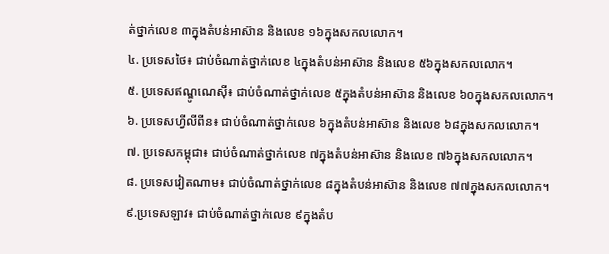ត់ថ្នាក់លេខ ៣ក្នុងតំបន់អាស៊ាន និងលេខ ១៦ក្នុងសកលលោក។
៤. ប្រទេសថៃ៖ ជាប់ចំណាត់ថ្នាក់លេខ ៤ក្នុងតំបន់អាស៊ាន និងលេខ ៥៦ក្នុងសកលលោក។
៥. ប្រទេសឥណ្ឌូណេស៊ី៖ ជាប់ចំណាត់ថ្នាក់លេខ ៥ក្នុងតំបន់អាស៊ាន និងលេខ ៦០ក្នុងសកលលោក។
៦. ប្រទេសហ្វីលីពីន៖ ជាប់ចំណាត់ថ្នាក់លេខ ៦ក្នុងតំបន់អាស៊ាន និងលេខ ៦៨ក្នុងសកលលោក។
៧. ប្រទេសកម្ពុជា៖ ជាប់ចំណាត់ថ្នាក់លេខ ៧ក្នុងតំបន់អាស៊ាន និងលេខ ៧៦ក្នុងសកលលោក។
៨. ប្រទេសវៀតណាម៖ ជាប់ចំណាត់ថ្នាក់លេខ ៨ក្នុងតំបន់អាស៊ាន និងលេខ ៧៧ក្នុងសកលលោក។
៩.ប្រទេសឡាវ៖ ជាប់ចំណាត់ថ្នាក់លេខ ៩ក្នុងតំប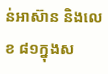ន់អាស៊ាន និងលេខ ៨១ក្នុងស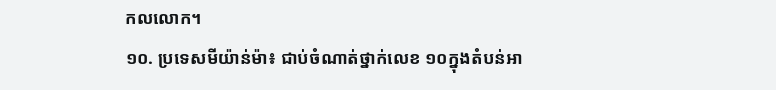កលលោក។
១០. ប្រទេសមីយ៉ាន់ម៉ា៖ ជាប់ចំណាត់ថ្នាក់លេខ ១០ក្នុងតំបន់អា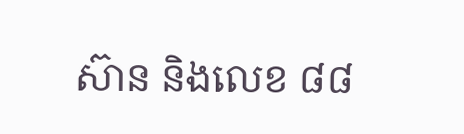ស៊ាន និងលេខ ៨៨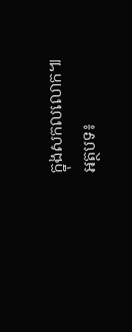ក្នុងសកលលោក៕
អត្ថបទ៖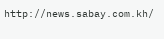http://news.sabay.com.kh/